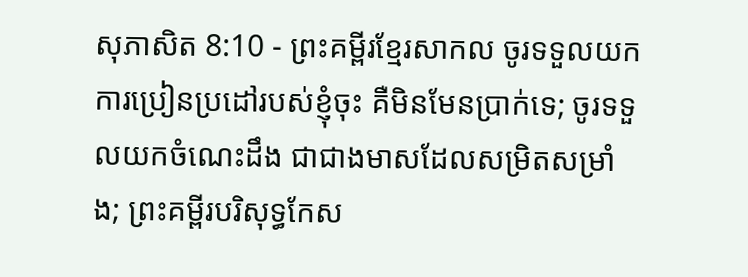សុភាសិត 8:10 - ព្រះគម្ពីរខ្មែរសាកល ចូរទទួលយកការប្រៀនប្រដៅរបស់ខ្ញុំចុះ គឺមិនមែនប្រាក់ទេ; ចូរទទួលយកចំណេះដឹង ជាជាងមាសដែលសម្រិតសម្រាំង; ព្រះគម្ពីរបរិសុទ្ធកែស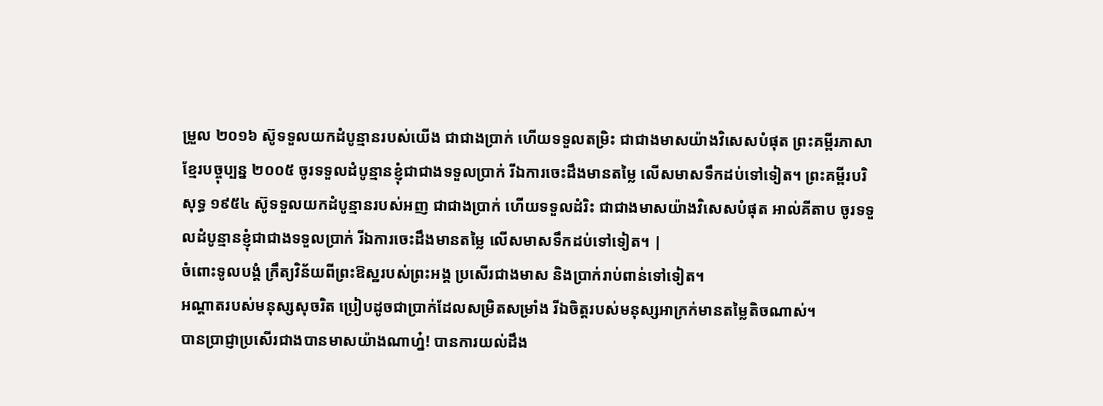ម្រួល ២០១៦ ស៊ូទទួលយកដំបូន្មានរបស់យើង ជាជាងប្រាក់ ហើយទទួលតម្រិះ ជាជាងមាសយ៉ាងវិសេសបំផុត ព្រះគម្ពីរភាសាខ្មែរបច្ចុប្បន្ន ២០០៥ ចូរទទួលដំបូន្មានខ្ញុំជាជាងទទួលប្រាក់ រីឯការចេះដឹងមានតម្លៃ លើសមាសទឹកដប់ទៅទៀត។ ព្រះគម្ពីរបរិសុទ្ធ ១៩៥៤ ស៊ូទទួលយកដំបូន្មានរបស់អញ ជាជាងប្រាក់ ហើយទទួលដំរិះ ជាជាងមាសយ៉ាងវិសេសបំផុត អាល់គីតាប ចូរទទួលដំបូន្មានខ្ញុំជាជាងទទួលប្រាក់ រីឯការចេះដឹងមានតម្លៃ លើសមាសទឹកដប់ទៅទៀត។ |
ចំពោះទូលបង្គំ ក្រឹត្យវិន័យពីព្រះឱស្ឋរបស់ព្រះអង្គ ប្រសើរជាងមាស និងប្រាក់រាប់ពាន់ទៅទៀត។
អណ្ដាតរបស់មនុស្សសុចរិត ប្រៀបដូចជាប្រាក់ដែលសម្រិតសម្រាំង រីឯចិត្តរបស់មនុស្សអាក្រក់មានតម្លៃតិចណាស់។
បានប្រាជ្ញាប្រសើរជាងបានមាសយ៉ាងណាហ្ន៎! បានការយល់ដឹង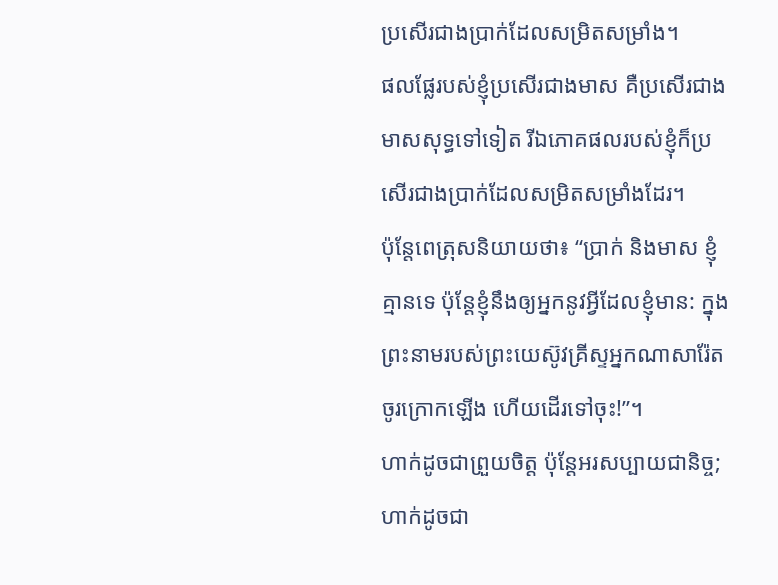ប្រសើរជាងប្រាក់ដែលសម្រិតសម្រាំង។
ផលផ្លែរបស់ខ្ញុំប្រសើរជាងមាស គឺប្រសើរជាងមាសសុទ្ធទៅទៀត រីឯភោគផលរបស់ខ្ញុំក៏ប្រសើរជាងប្រាក់ដែលសម្រិតសម្រាំងដែរ។
ប៉ុន្តែពេត្រុសនិយាយថា៖ “ប្រាក់ និងមាស ខ្ញុំគ្មានទេ ប៉ុន្តែខ្ញុំនឹងឲ្យអ្នកនូវអ្វីដែលខ្ញុំមាន: ក្នុងព្រះនាមរបស់ព្រះយេស៊ូវគ្រីស្ទអ្នកណាសារ៉ែត ចូរក្រោកឡើង ហើយដើរទៅចុះ!”។
ហាក់ដូចជាព្រួយចិត្ត ប៉ុន្តែអរសប្បាយជានិច្ច; ហាក់ដូចជា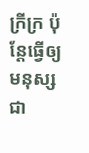ក្រីក្រ ប៉ុន្តែធ្វើឲ្យមនុស្សជា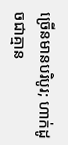ច្រើនមានបរិបូរ; ហាក់ដូចជាគ្មាន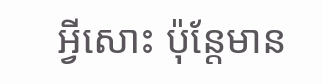អ្វីសោះ ប៉ុន្តែមាន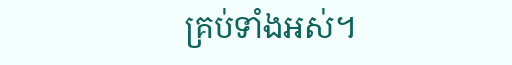គ្រប់ទាំងអស់។